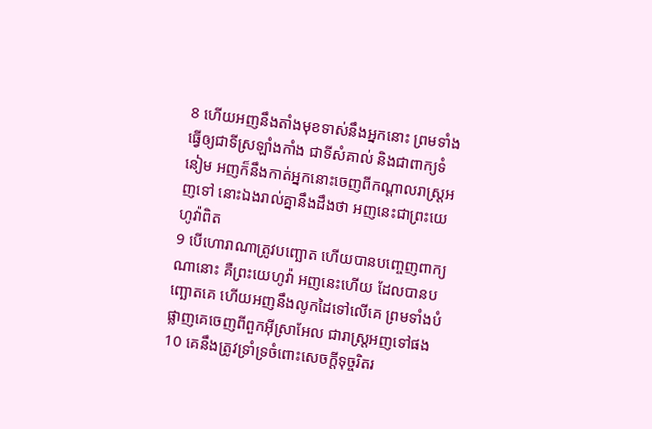8 ហើយអញនឹងតាំងមុខទាស់នឹងអ្នកនោះ ព្រមទាំងធ្វើឲ្យជាទីស្រឡាំងកាំង ជាទីសំគាល់ និងជាពាក្យទំនៀម អញក៏នឹងកាត់អ្នកនោះចេញពីកណ្តាលរាស្ត្រអញទៅ នោះឯងរាល់គ្នានឹងដឹងថា អញនេះជាព្រះយេហូវ៉ាពិត
9 បើហោរាណាត្រូវបញ្ឆោត ហើយបានបញ្ចេញពាក្យណានោះ គឺព្រះយេហូវ៉ា អញនេះហើយ ដែលបានបញ្ឆោតគេ ហើយអញនឹងលូកដៃទៅលើគេ ព្រមទាំងបំផ្លាញគេចេញពីពួកអ៊ីស្រាអែល ជារាស្ត្រអញទៅផង
10 គេនឹងត្រូវទ្រាំទ្រចំពោះសេចក្ដីទុច្ចរិតរ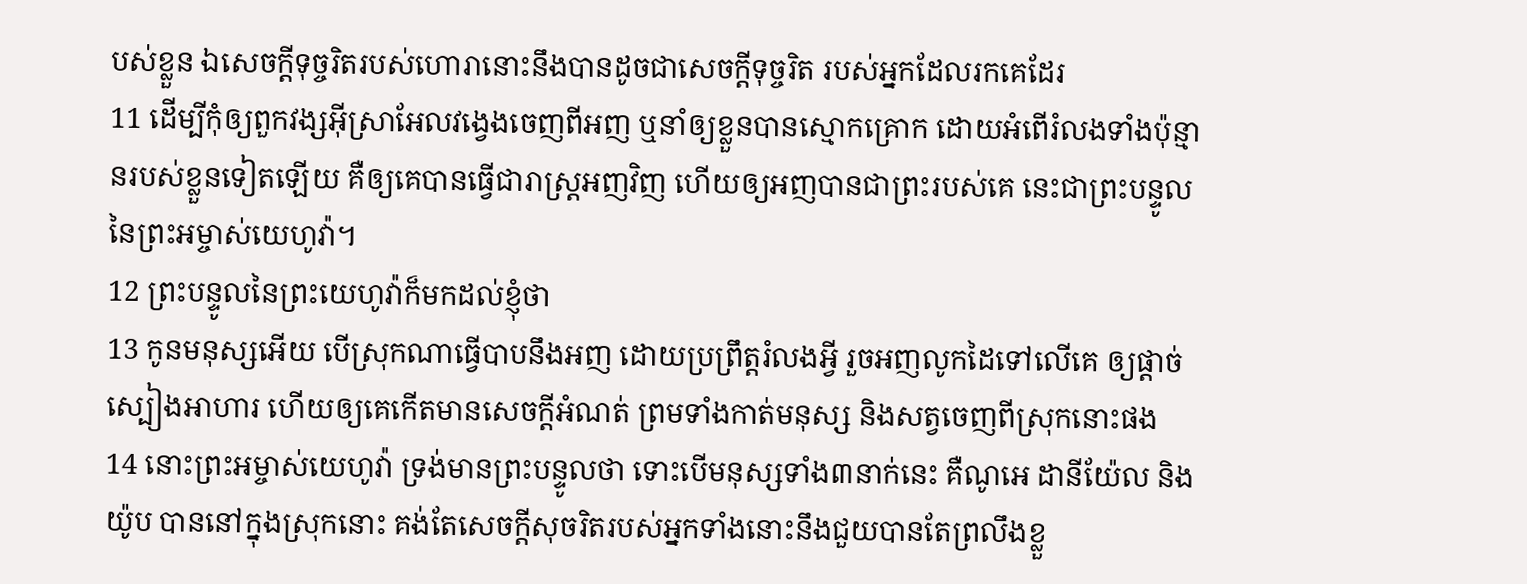បស់ខ្លួន ឯសេចក្ដីទុច្ចរិតរបស់ហោរានោះនឹងបានដូចជាសេចក្ដីទុច្ចរិត របស់អ្នកដែលរកគេដែរ
11 ដើម្បីកុំឲ្យពួកវង្សអ៊ីស្រាអែលវង្វេងចេញពីអញ ឬនាំឲ្យខ្លួនបានស្មោកគ្រោក ដោយអំពើរំលងទាំងប៉ុន្មានរបស់ខ្លួនទៀតឡើយ គឺឲ្យគេបានធ្វើជារាស្ត្រអញវិញ ហើយឲ្យអញបានជាព្រះរបស់គេ នេះជាព្រះបន្ទូលនៃព្រះអម្ចាស់យេហូវ៉ា។
12 ព្រះបន្ទូលនៃព្រះយេហូវ៉ាក៏មកដល់ខ្ញុំថា
13 កូនមនុស្សអើយ បើស្រុកណាធ្វើបាបនឹងអញ ដោយប្រព្រឹត្តរំលងអ្វី រួចអញលូកដៃទៅលើគេ ឲ្យផ្តាច់ស្បៀងអាហារ ហើយឲ្យគេកើតមានសេចក្ដីអំណត់ ព្រមទាំងកាត់មនុស្ស និងសត្វចេញពីស្រុកនោះផង
14 នោះព្រះអម្ចាស់យេហូវ៉ា ទ្រង់មានព្រះបន្ទូលថា ទោះបើមនុស្សទាំង៣នាក់នេះ គឺណូអេ ដានីយ៉ែល និងយ៉ូប បាននៅក្នុងស្រុកនោះ គង់តែសេចក្ដីសុចរិតរបស់អ្នកទាំងនោះនឹងជួយបានតែព្រលឹងខ្លួ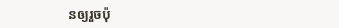នឲ្យរួចប៉ុ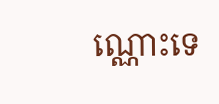ណ្ណោះទេ